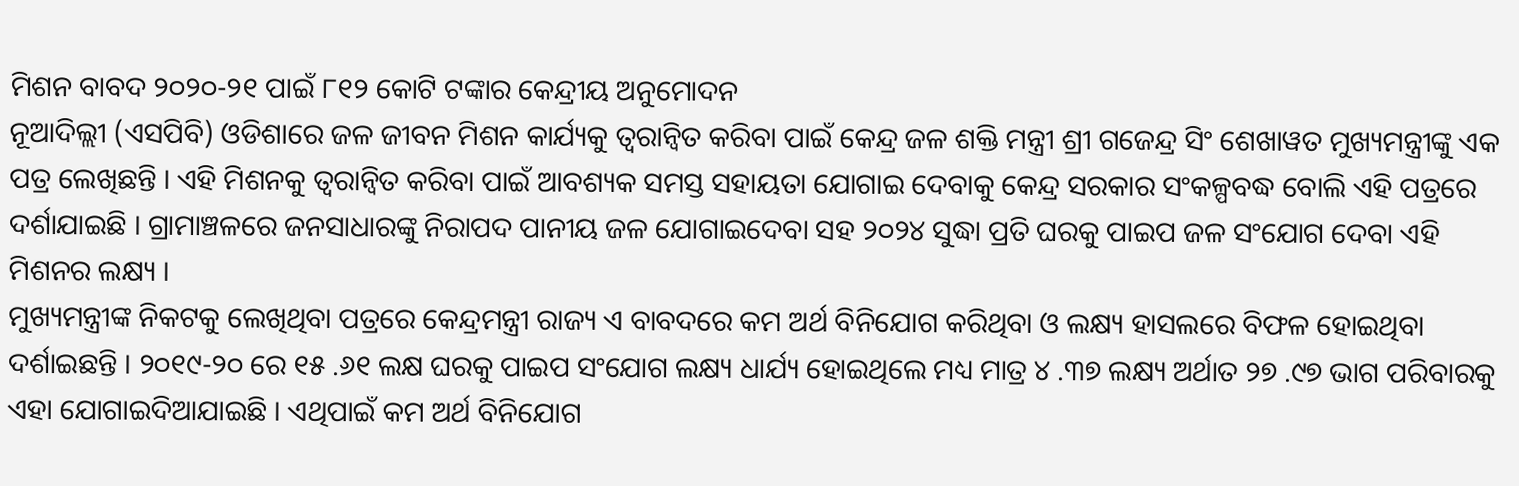ମିଶନ ବାବଦ ୨୦୨୦-୨୧ ପାଇଁ ୮୧୨ କୋଟି ଟଙ୍କାର କେନ୍ଦ୍ରୀୟ ଅନୁମୋଦନ
ନୂଆଦିଲ୍ଲୀ (ଏସପିବି) ଓଡିଶାରେ ଜଳ ଜୀବନ ମିଶନ କାର୍ଯ୍ୟକୁ ତ୍ୱରାନ୍ୱିତ କରିବା ପାଇଁ କେନ୍ଦ୍ର ଜଳ ଶକ୍ତି ମନ୍ତ୍ରୀ ଶ୍ରୀ ଗଜେନ୍ଦ୍ର ସିଂ ଶେଖାୱତ ମୁଖ୍ୟମନ୍ତ୍ରୀଙ୍କୁ ଏକ ପତ୍ର ଲେଖିଛନ୍ତି । ଏହି ମିଶନକୁ ତ୍ୱରାନ୍ୱିତ କରିବା ପାଇଁ ଆବଶ୍ୟକ ସମସ୍ତ ସହାୟତା ଯୋଗାଇ ଦେବାକୁ କେନ୍ଦ୍ର ସରକାର ସଂକଳ୍ପବଦ୍ଧ ବୋଲି ଏହି ପତ୍ରରେ ଦର୍ଶାଯାଇଛି । ଗ୍ରାମାଞ୍ଚଳରେ ଜନସାଧାରଙ୍କୁ ନିରାପଦ ପାନୀୟ ଜଳ ଯୋଗାଇଦେବା ସହ ୨୦୨୪ ସୁଦ୍ଧା ପ୍ରତି ଘରକୁ ପାଇପ ଜଳ ସଂଯୋଗ ଦେବା ଏହି ମିଶନର ଲକ୍ଷ୍ୟ ।
ମୁଖ୍ୟମନ୍ତ୍ରୀଙ୍କ ନିକଟକୁ ଲେଖିଥିବା ପତ୍ରରେ କେନ୍ଦ୍ରମନ୍ତ୍ରୀ ରାଜ୍ୟ ଏ ବାବଦରେ କମ ଅର୍ଥ ବିନିଯୋଗ କରିଥିବା ଓ ଲକ୍ଷ୍ୟ ହାସଲରେ ବିଫଳ ହୋଇଥିବା ଦର୍ଶାଇଛନ୍ତି । ୨୦୧୯-୨୦ ରେ ୧୫ .୬୧ ଲକ୍ଷ ଘରକୁ ପାଇପ ସଂଯୋଗ ଲକ୍ଷ୍ୟ ଧାର୍ଯ୍ୟ ହୋଇଥିଲେ ମଧ୍ୟ ମାତ୍ର ୪ .୩୭ ଲକ୍ଷ୍ୟ ଅର୍ଥାତ ୨୭ .୯୭ ଭାଗ ପରିବାରକୁ ଏହା ଯୋଗାଇଦିଆଯାଇଛି । ଏଥିପାଇଁ କମ ଅର୍ଥ ବିନିଯୋଗ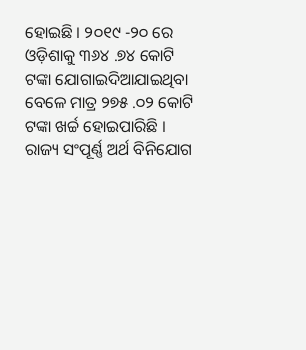ହୋଇଛି । ୨୦୧୯ -୨୦ ରେ ଓଡ଼ିଶାକୁ ୩୬୪ .୭୪ କୋଟି ଟଙ୍କା ଯୋଗାଇଦିଆଯାଇଥିବା ବେଳେ ମାତ୍ର ୨୭୫ .୦୨ କୋଟି ଟଙ୍କା ଖର୍ଚ୍ଚ ହୋଇପାରିଛି । ରାଜ୍ୟ ସଂପୂର୍ଣ୍ଣ ଅର୍ଥ ବିନିଯୋଗ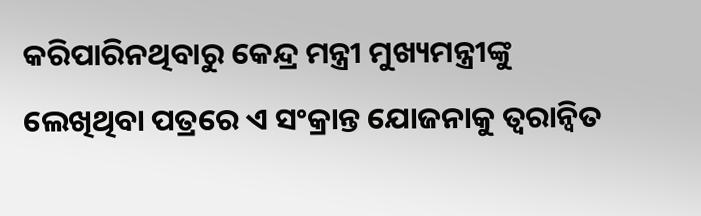କରିପାରିନଥିବାରୁ କେନ୍ଦ୍ର ମନ୍ତ୍ରୀ ମୁଖ୍ୟମନ୍ତ୍ରୀଙ୍କୁ ଲେଖିଥିବା ପତ୍ରରେ ଏ ସଂକ୍ରାନ୍ତ ଯୋଜନାକୁ ତ୍ୱରାନ୍ୱିତ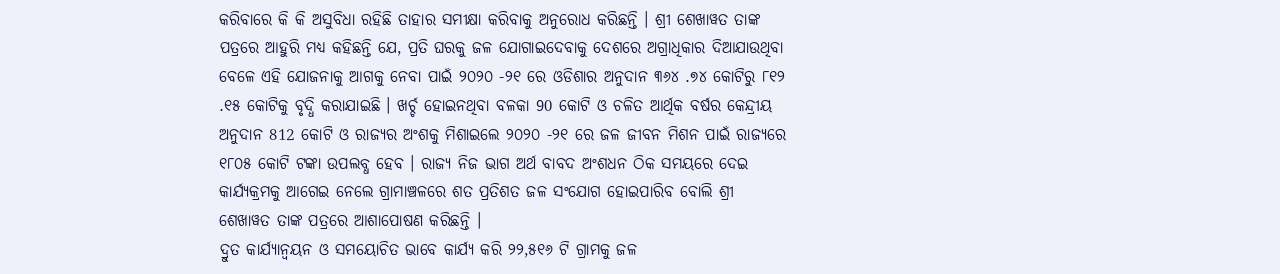କରିବାରେ କି କି ଅସୁବିଧା ରହିଛି ତାହାର ସମୀକ୍ଷା କରିବାକୁ ଅନୁରୋଧ କରିଛନ୍ତି । ଶ୍ରୀ ଶେଖାୱତ ତାଙ୍କ ପତ୍ରରେ ଆହୁରି ମଧ୍ୟ କହିଛନ୍ତି ଯେ, ପ୍ରତି ଘରକୁ ଜଳ ଯୋଗାଇଦେବାକୁ ଦେଶରେ ଅଗ୍ରାଧିକାର ଦିଆଯାଉଥିବା ବେଳେ ଏହି ଯୋଜନାକୁ ଆଗକୁ ନେବା ପାଇଁ ୨୦୨୦ -୨୧ ରେ ଓଡିଶାର ଅନୁଦାନ ୩୬୪ .୭୪ କୋଟିରୁ ୮୧୨ .୧୫ କୋଟିକୁ ବୃଦ୍ଧି କରାଯାଇଛି । ଖର୍ଚ୍ଚ ହୋଇନଥିବା ବଳକା 90 କୋଟି ଓ ଚଳିତ ଆର୍ଥିକ ବର୍ଷର କେନ୍ଦ୍ରୀୟ ଅନୁଦାନ 812 କୋଟି ଓ ରାଜ୍ୟର ଅଂଶକୁ ମିଶାଇଲେ ୨୦୨୦ -୨୧ ରେ ଜଳ ଜୀବନ ମିଶନ ପାଇଁ ରାଜ୍ୟରେ ୧୮୦୫ କୋଟି ଟଙ୍କା ଉପଲବ୍ଧ ହେବ । ରାଜ୍ୟ ନିଜ ଭାଗ ଅର୍ଥ ବାବଦ ଅଂଶଧନ ଠିକ ସମୟରେ ଦେଇ କାର୍ଯ୍ୟକ୍ରମକୁ ଆଗେଇ ନେଲେ ଗ୍ରାମାଞ୍ଚଳରେ ଶତ ପ୍ରତିଶତ ଜଳ ସଂଯୋଗ ହୋଇପାରିବ ବୋଲି ଶ୍ରୀ ଶେଖାୱତ ତାଙ୍କ ପତ୍ରରେ ଆଶାପୋଷଣ କରିଛନ୍ତି ।
ଦ୍ରୁତ କାର୍ଯ୍ୟାନ୍ୱୟନ ଓ ସମୟୋଚିତ ଭାବେ କାର୍ଯ୍ୟ କରି ୨୨,୫୧୬ ଟି ଗ୍ରାମକୁ ଜଳ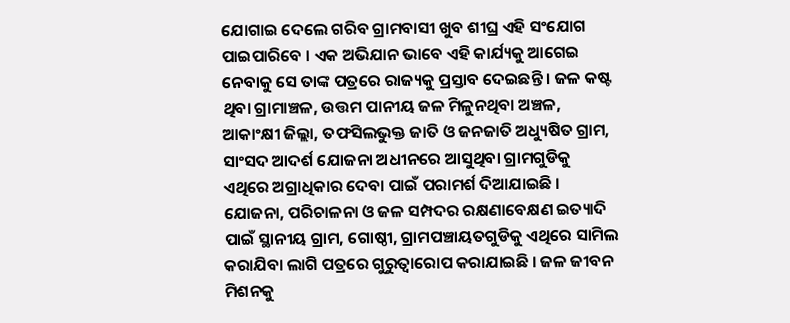ଯୋଗାଇ ଦେଲେ ଗରିବ ଗ୍ରାମବାସୀ ଖୁବ ଶୀଘ୍ର ଏହି ସଂଯୋଗ ପାଇପାରିବେ । ଏକ ଅଭିଯାନ ଭାବେ ଏହି କାର୍ଯ୍ୟକୁ ଆଗେଇ ନେବାକୁ ସେ ତାଙ୍କ ପତ୍ରରେ ରାଜ୍ୟକୁ ପ୍ରସ୍ତାବ ଦେଇଛନ୍ତି । ଜଳ କଷ୍ଟ ଥିବା ଗ୍ରାମାଞ୍ଚଳ, ଉତ୍ତମ ପାନୀୟ ଜଳ ମିଳୁନଥିବା ଅଞ୍ଚଳ, ଆକାଂକ୍ଷୀ ଜିଲ୍ଲା, ତଫସିଲଭୁକ୍ତ ଜାତି ଓ ଜନଜାତି ଅଧ୍ୟୁଷିତ ଗ୍ରାମ, ସାଂସଦ ଆଦର୍ଶ ଯୋଜନା ଅଧୀନରେ ଆସୁଥିବା ଗ୍ରାମଗୁଡିକୁ ଏଥିରେ ଅଗ୍ରାଧିକାର ଦେବା ପାଇଁ ପରାମର୍ଶ ଦିଆଯାଇଛି । ଯୋଜନା, ପରିଚାଳନା ଓ ଜଳ ସମ୍ପଦର ରକ୍ଷଣାବେକ୍ଷଣ ଇତ୍ୟାଦି ପାଇଁ ସ୍ଥାନୀୟ ଗ୍ରାମ, ଗୋଷ୍ଠୀ, ଗ୍ରାମପଞ୍ଚାୟତଗୁଡିକୁ ଏଥିରେ ସାମିଲ କରାଯିବା ଲାଗି ପତ୍ରରେ ଗୁରୁତ୍ଵାରୋପ କରାଯାଇଛି । ଜଳ ଜୀବନ ମିଶନକୁ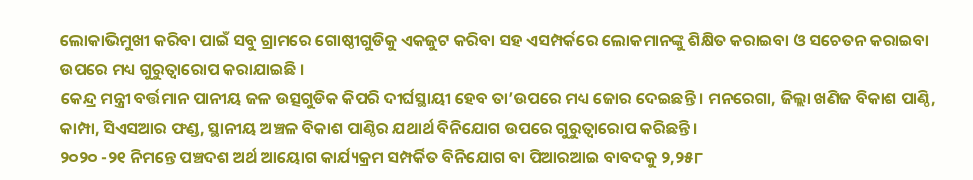ଲୋକାଭିମୁଖୀ କରିବା ପାଇଁ ସବୁ ଗ୍ରାମରେ ଗୋଷ୍ଠୀଗୁଡିକୁ ଏକଜୁଟ କରିବା ସହ ଏସମ୍ପର୍କରେ ଲୋକମାନଙ୍କୁ ଶିକ୍ଷିତ କରାଇବା ଓ ସଚେତନ କରାଇବା ଉପରେ ମଧ୍ୟ ଗୁରୁତ୍ଵାରୋପ କରାଯାଇଛି ।
କେନ୍ଦ୍ର ମନ୍ତ୍ରୀ ବର୍ତ୍ତମାନ ପାନୀୟ ଜଳ ଉତ୍ସଗୁଡିକ କିପରି ଦୀର୍ଘସ୍ଥାୟୀ ହେବ ତା’ଉପରେ ମଧ୍ୟ ଜୋର ଦେଇଛନ୍ତି । ମନରେଗା, ଜିଲ୍ଲା ଖଣିଜ ବିକାଶ ପାଣ୍ଠି, କାମ୍ପା, ସିଏସଆର ଫଣ୍ଡ, ସ୍ଥାନୀୟ ଅଞ୍ଚଳ ବିକାଶ ପାଣ୍ଠିର ଯଥାର୍ଥ ବିନିଯୋଗ ଉପରେ ଗୁରୁତ୍ଵାରୋପ କରିଛନ୍ତି ।
୨୦୨୦ -୨୧ ନିମନ୍ତେ ପଞ୍ଚଦଶ ଅର୍ଥ ଆୟୋଗ କାର୍ଯ୍ୟକ୍ରମ ସମ୍ପର୍କିତ ବିନିଯୋଗ ବା ପିଆରଆଇ ବାବଦକୁ ୨,୨୫୮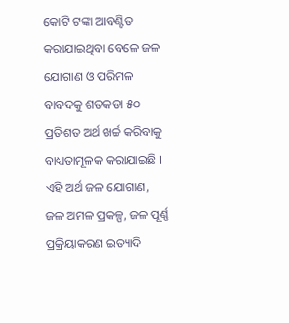କୋଟି ଟଙ୍କା ଆବଣ୍ଟିତ କରାଯାଇଥିବା ବେଳେ ଜଳ ଯୋଗାଣ ଓ ପରିମଳ ବାବଦକୁ ଶତକଡା ୫୦ ପ୍ରତିଶତ ଅର୍ଥ ଖର୍ଚ୍ଚ କରିବାକୁ ବାଧ୍ୟତାମୂଳକ କରାଯାଇଛି । ଏହି ଅର୍ଥ ଜଳ ଯୋଗାଣ, ଜଳ ଅମଳ ପ୍ରକଳ୍ପ, ଜଳ ପୂର୍ଣ୍ଣ ପ୍ରକ୍ରିୟାକରଣ ଇତ୍ୟାଦି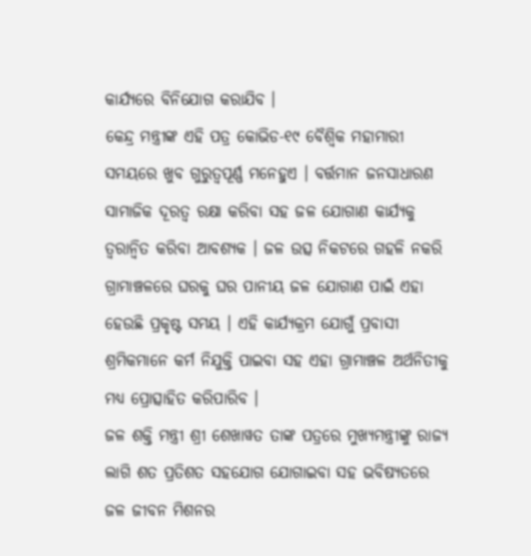କାର୍ଯ୍ୟରେ ବିନିଯୋଗ କରାଯିବ ।
କେନ୍ଦ୍ର ମନ୍ତ୍ରୀଙ୍କ ଏହି ପତ୍ର କୋଭିଡ-୧୯ ବୈଶ୍ଵିକ ମହାମାରୀ ସମୟରେ ଖୁବ ଗୁରୁତ୍ୱପୂର୍ଣ୍ଣ ମନେହୁଏ । ବର୍ତ୍ତମାନ ଜନସାଧାରଣ ସାମାଜିକ ଦୂରତ୍ଵ ରକ୍ଷା କରିବା ସହ ଜଳ ଯୋଗାଣ କାର୍ଯ୍ୟକୁ ତ୍ୱରାନ୍ୱିତ କରିବା ଆବଶ୍ୟକ । ଜଳ ଉତ୍ସ ନିକଟରେ ଗହଳି ନକରି ଗ୍ରାମାଞ୍ଚଳରେ ଘରକୁ ଘର ପାନୀୟ ଜଳ ଯୋଗାଣ ପାଇଁ ଏହା ହେଉଛି ପ୍ରକୃଷ୍ଟ ସମୟ । ଏହି କାର୍ଯ୍ୟକ୍ରମ ଯୋଗୁଁ ପ୍ରବାସୀ ଶ୍ରମିକମାନେ କର୍ମ ନିଯୁକ୍ତି ପାଇବା ସହ ଏହା ଗ୍ରାମାଞ୍ଚଳ ଅର୍ଥନିତୀକୁ ମଧ୍ୟ ପ୍ରୋତ୍ସାହିତ କରିପାରିବ ।
ଜଳ ଶକ୍ତି ମନ୍ତ୍ରୀ ଶ୍ରୀ ଶେଖାୱତ ତାଙ୍କ ପତ୍ରରେ ମୁଖ୍ୟମନ୍ତ୍ରୀଙ୍କୁ ରାଜ୍ୟ ଲାଗି ଶତ ପ୍ରତିଶତ ସହଯୋଗ ଯୋଗାଇବା ସହ ଭବିଷ୍ୟତରେ ଜଳ ଜୀବନ ମିଶନର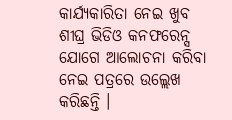କାର୍ଯ୍ୟକାରିତା ନେଇ ଖୁବ ଶୀଘ୍ର ଭିଡିଓ କନଫରେନ୍ସ ଯୋଗେ ଆଲୋଚନା କରିବା ନେଇ ପତ୍ରରେ ଉଲ୍ଲେଖ କରିଛନ୍ତି ।